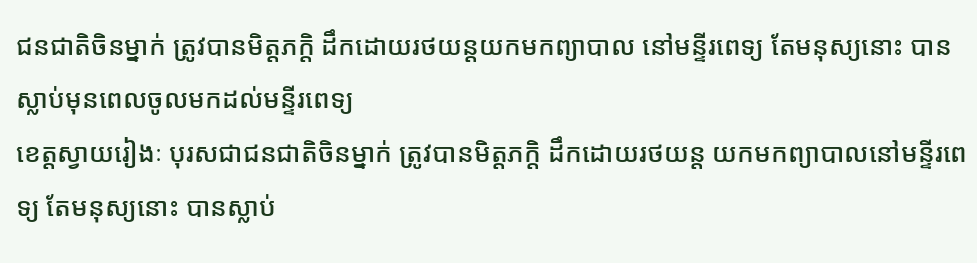ជនជាតិចិនម្នាក់ ត្រូវបានមិត្តភក្តិ ដឹកដោយរថយន្តយកមកព្យាបាល នៅមន្ទីរពេទ្យ តែមនុស្យនោះ បានស្លាប់មុនពេលចូលមកដល់មន្ទីរពេទ្យ
ខេត្តស្វាយរៀងៈ បុរសជាជនជាតិចិនម្នាក់ ត្រូវបានមិត្តភក្តិ ដឹកដោយរថយន្ត យកមកព្យាបាលនៅមន្ទីរពេទ្យ តែមនុស្យនោះ បានស្លាប់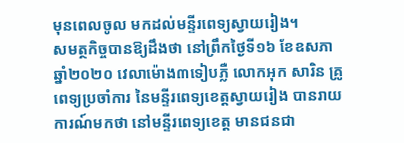មុនពេលចូល មកដល់មន្ទីរពេទ្យស្វាយរៀង។
សមត្ថកិច្ចបានឱ្យដឹងថា នៅព្រឹកថ្ងៃទី១៦ ខែឧសភា ឆ្នាំ២០២០ វេលាម៉ោង៣ទៀបភ្លឺ លោកអុក សារិន គ្រូពេទ្យប្រចាំការ នៃមន្ទីរពេទ្យខេត្តស្វាយរៀង បានរាយការណ៍មកថា នៅមន្ទីរពេទ្យខេត្ត មានជនជា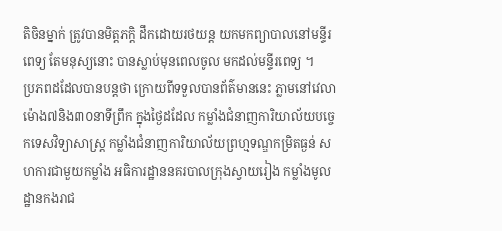តិចិនម្នាក់ ត្រូវបានមិត្តភក្តិ ដឹកដោយរថយន្ត យកមកព្យាបាលនៅមន្ទីរពេទ្យ តែមនុស្យនោះ បានស្លាប់មុនពេលចូល មកដល់មន្ទីរពេទ្យ ។
ប្រភពដដែលបានបន្តថា ក្រោយពីទទួលបានព័ត៌មាននេះ ភ្លាមនៅវេលាម៉ោង៧និង៣០នាទីព្រឹក ក្នុងថ្ងៃដដែល កម្លាំងជំនាញការិយាល័យបច្ចេកទេសវិទ្យាសាស្ត្រ កម្លាំងជំនាញការិយាល័យព្រហ្មទណ្ឌកម្រិតធ្ងន់ សហការជាមួយកម្លាំង អធិការដ្ឋាននគរបាលក្រុងស្វាយរៀង កម្លាំងមូលដ្ឋានកងរាជ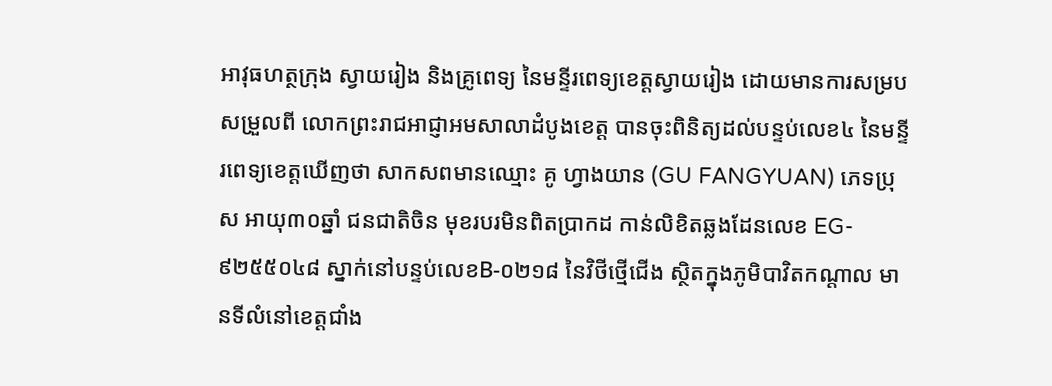អាវុធហត្ថក្រុង ស្វាយរៀង និងគ្រូពេទ្យ នៃមន្ទីរពេទ្យខេត្តស្វាយរៀង ដោយមានការសម្របសម្រួលពី លោកព្រះរាជអាជ្ញាអមសាលាដំបូងខេត្ត បានចុះពិនិត្យដល់បន្ទប់លេខ៤ នៃមន្ទីរពេទ្យខេត្តឃើញថា សាកសពមានឈ្មោះ គូ ហ្វាងយាន (GU FANGYUAN) ភេទប្រុស អាយុ៣០ឆ្នាំ ជនជាតិចិន មុខរបរមិនពិតប្រាកដ កាន់លិខិតឆ្លងដែនលេខ EG- ៩២៥៥០៤៨ ស្នាក់នៅបន្ទប់លេខB-០២១៨ នៃវិថីថ្មើជើង ស្ថិតក្នុងភូមិបាវិតកណ្តាល មានទីលំនៅខេត្តជាំង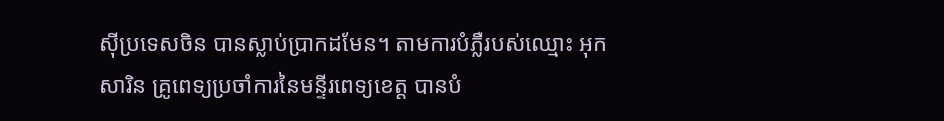ស៊ីប្រទេសចិន បានស្លាប់ប្រាកដមែន។ តាមការបំភ្លឺរបស់ឈ្មោះ អុក សារិន គ្រូពេទ្យប្រចាំការនៃមន្ទីរពេទ្យខេត្ត បានបំ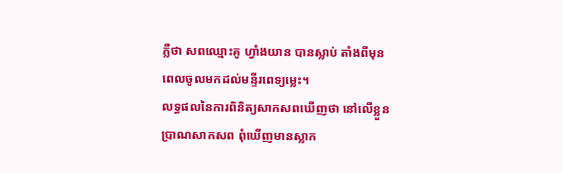ភ្លឺថា សពឈ្មោះគូ ហ្វាំងយាន បានស្លាប់ តាំងពីមុនពេលចូលមកដល់មន្ទីរពេទ្យម្លេះ។
លទ្ធផលនៃការពិនិត្យសាកសពឃើញថា នៅលើខ្លួនប្រាណសាកសព ពុំឃើញមានស្លាក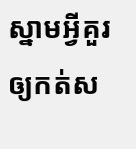ស្នាមអ្វីគួរឲ្យកត់ស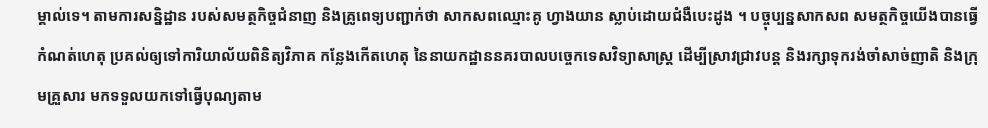ម្គាល់ទេ។ តាមការសន្និដ្ឋាន របស់សមត្ថកិច្ចជំនាញ និងគ្រូពេទ្យបញ្ជាក់ថា សាកសពឈ្មោះគូ ហ្វាងយាន ស្លាប់ដោយជំងឺបេះដូង ។ បច្ចុប្បន្នសាកសព សមត្ថកិច្ចយើងបានធ្វើ កំណត់ហេតុ ប្រគល់ឲ្យទៅការិយាល័យពិនិត្យវិភាគ កន្លែងកើតហេតុ នៃនាយកដ្ឋាននគរបាលបច្ចេកទេសវិទ្យាសាស្ត្រ ដើម្បីស្រាវជ្រាវបន្ត និងរក្សាទុករង់ចាំសាច់ញាតិ និងក្រុមគ្រួសារ មកទទួលយកទៅធ្វើបុណ្យតាម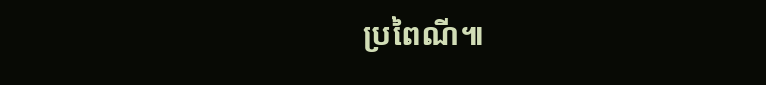ប្រពៃណី៕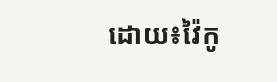ដោយ៖វ៉ៃកូ